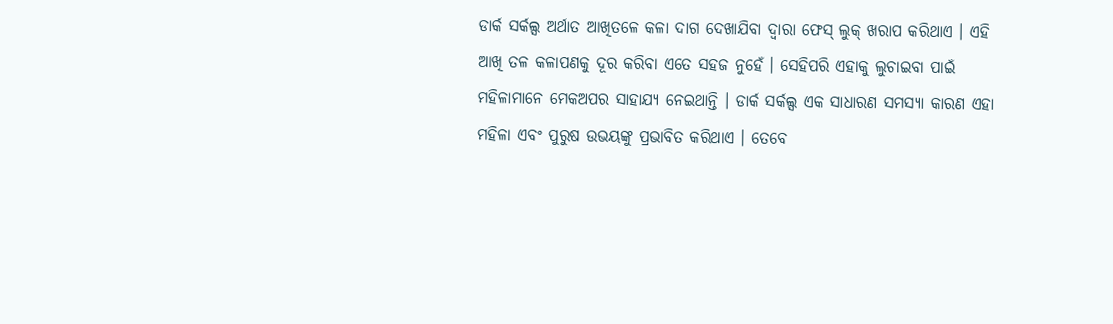ଡାର୍କ ସର୍କଲ୍ସ ଅର୍ଥାତ ଆଖିତଳେ କଳା ଦାଗ ଦେଖାଯିବା ଦ୍ୱାରା ଫେସ୍ ଲୁକ୍ ଖରାପ କରିଥାଏ । ଏହି ଆଖି ତଳ କଳାପଣକୁ ଦୂର କରିବା ଏତେ ସହଜ ନୁହେଁ । ସେହିପରି ଏହାକୁ ଲୁଚାଇବା ପାଇଁ ମହିଳାମାନେ ମେକଅପର ସାହାଯ୍ୟ ନେଇଥାନ୍ତି । ଡାର୍କ ସର୍କଲ୍ସ ଏକ ସାଧାରଣ ସମସ୍ୟା କାରଣ ଏହା ମହିଳା ଏବଂ ପୁରୁଷ ଉଭୟଙ୍କୁ ପ୍ରଭାବିତ କରିଥାଏ । ତେବେ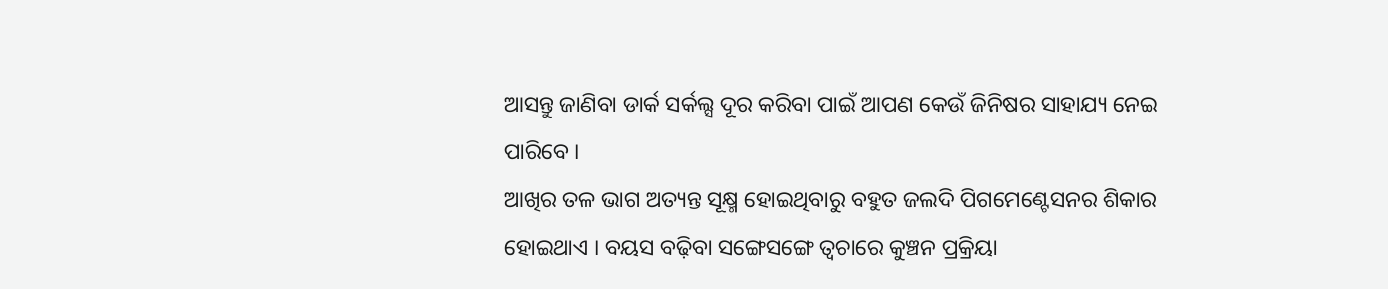ଆସନ୍ତୁ ଜାଣିବା ଡାର୍କ ସର୍କଲ୍ସ ଦୂର କରିବା ପାଇଁ ଆପଣ କେଉଁ ଜିନିଷର ସାହାଯ୍ୟ ନେଇ ପାରିବେ ।
ଆଖିର ତଳ ଭାଗ ଅତ୍ୟନ୍ତ ସୂକ୍ଷ୍ମ ହୋଇଥିବାରୁ ବହୁତ ଜଲଦି ପିଗମେଣ୍ଟେସନର ଶିକାର ହୋଇଥାଏ । ବୟସ ବଢ଼ିବା ସଙ୍ଗେସଙ୍ଗେ ତ୍ୱଚାରେ କୁଞ୍ଚନ ପ୍ରକ୍ରିୟା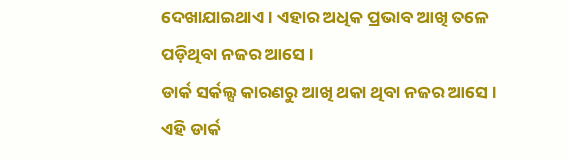ଦେଖାଯାଇଥାଏ । ଏହାର ଅଧିକ ପ୍ରଭାବ ଆଖି ତଳେ ପଡ଼ିଥିବା ନଜର ଆସେ ।
ଡାର୍କ ସର୍କଲ୍ସ କାରଣରୁ ଆଖି ଥକା ଥିବା ନଜର ଆସେ । ଏହି ଡାର୍କ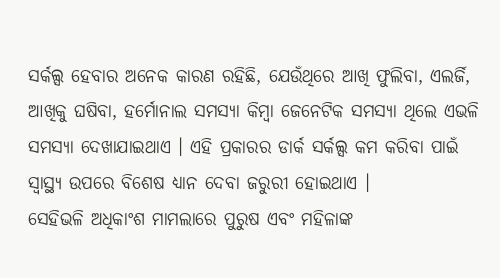ସର୍କଲ୍ସ ହେବାର ଅନେକ କାରଣ ରହିଛି, ଯେଉଁଥିରେ ଆଖି ଫୁଲିବା, ଏଲର୍ଜି, ଆଖିକୁ ଘଷିବା, ହର୍ମୋନାଲ ସମସ୍ୟା କିମ୍ବା ଜେନେଟିକ ସମସ୍ୟା ଥିଲେ ଏଭଳି ସମସ୍ୟା ଦେଖାଯାଇଥାଏ । ଏହି ପ୍ରକାରର ଡାର୍କ ସର୍କଲ୍ସ କମ କରିବା ପାଇଁ ସ୍ୱାସ୍ଥ୍ୟ ଉପରେ ବିଶେଷ ଧ୍ୟାନ ଦେବା ଜରୁରୀ ହୋଇଥାଏ ।
ସେହିଭଳି ଅଧିକାଂଶ ମାମଲାରେ ପୁରୁଷ ଏବଂ ମହିଳାଙ୍କ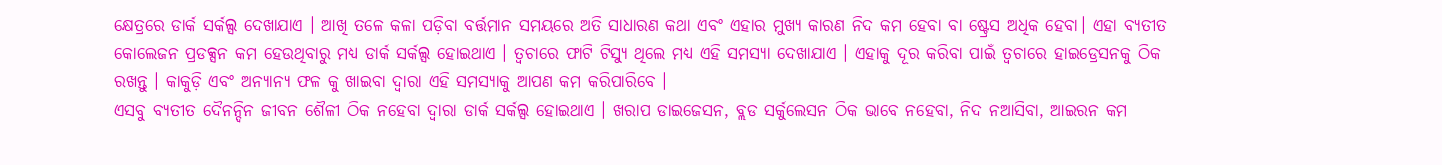କ୍ଷେତ୍ରରେ ଡାର୍କ ସର୍କଲ୍ସ ଦେଖାଯାଏ । ଆଖି ତଳେ କଳା ପଡ଼ିବା ବର୍ତ୍ତମାନ ସମୟରେ ଅତି ସାଧାରଣ କଥା ଏବଂ ଏହାର ମୁଖ୍ୟ କାରଣ ନିଦ କମ ହେବା ବା ଷ୍ଟ୍ରେସ ଅଧିକ ହେବା। ଏହା ବ୍ୟତୀତ କୋଲେଜନ ପ୍ରଡକ୍ସନ କମ ହେଉଥିବାରୁ ମଧ୍ୟ ଡାର୍କ ସର୍କଲ୍ସ ହୋଇଥାଏ । ତ୍ୱଚାରେ ଫାଟି ଟିସ୍ୟୁ ଥିଲେ ମଧ୍ୟ ଏହି ସମସ୍ୟା ଦେଖାଯାଏ । ଏହାକୁ ଦୂର କରିବା ପାଇଁ ତ୍ୱଚାରେ ହାଇଡ୍ରେସନକୁ ଠିକ ରଖନ୍ତୁ । କାକୁଡ଼ି ଏବଂ ଅନ୍ୟାନ୍ୟ ଫଳ କୁ ଖାଇବା ଦ୍ୱାରା ଏହି ସମସ୍ୟାକୁ ଆପଣ କମ କରିପାରିବେ ।
ଏସବୁ ବ୍ୟତୀତ ଦୈନନ୍ଦିନ ଜୀବନ ଶୈଳୀ ଠିକ ନହେବା ଦ୍ୱାରା ଡାର୍କ ସର୍କଲ୍ସ ହୋଇଥାଏ । ଖରାପ ଡାଇଜେସନ, ବ୍ଲଡ ସର୍କୁଲେସନ ଠିକ ଭାବେ ନହେବା, ନିଦ ନଆସିବା, ଆଇରନ କମ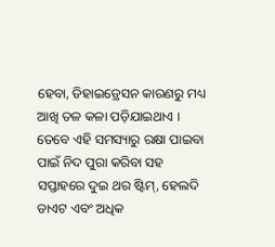ହେବା, ଡିହାଇଡ୍ରେସନ କାରଣରୁ ମଧ୍ୟ ଆଖି ତଳ କଳା ପଡ଼ିଯାଇଥାଏ । ତେବେ ଏହି ସମସ୍ୟାରୁ ରକ୍ଷା ପାଇବା ପାଇଁ ନିଦ ପୁରା କରିବା ସହ ସପ୍ତାହରେ ଦୁଇ ଥର ଷ୍ଟିମ୍, ହେଲଦି ଡାଏଟ ଏବଂ ଅଧିକ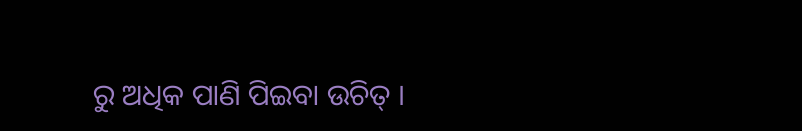ରୁ ଅଧିକ ପାଣି ପିଇବା ଉଚିତ୍ ।